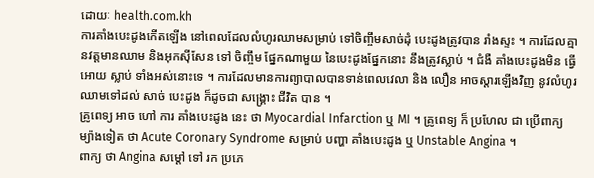ដោយៈ health.com.kh
ការគាំងបេះដូងកើតឡើង នៅពេលដែលលំហូរឈាមសម្រាប់ ទៅចិញ្ចឹមសាច់ដុំ បេះដូងត្រូវបាន រាំងស្ទះ ។ ការដែលគ្មានវត្តមានឈាម និងអុកស៊ីសែន ទៅ ចិញ្ចឹម ផ្នែកណាមួយ នៃបេះដូងផ្នែកនោះ នឹងត្រូវស្លាប់ ។ ជំងឺ គាំងបេះដូងមិន ធ្វើអោយ ស្លាប់ ទាំងអស់នោះទេ ។ ការដែលមានការព្យាបាលបានទាន់ពេលវេលា និង លឿន អាចស្តារឡើងវិញ នូវលំហូរឈាមទៅដល់ សាច់ បេះដូង ក៏ដូចជា សង្គ្រោះ ជីវិត បាន ។
គ្រូពេទ្យ អាច ហៅ ការ គាំងបេះដូង នេះ ថា Myocardial Infarction ឬ MI ។ គ្រូពេទ្យ ក៏ ប្រហែល ជា ប្រើពាក្យ ម្យ៉ាងទៀត ថា Acute Coronary Syndrome សម្រាប់ បញ្ហា គាំងបេះដូង ឬ Unstable Angina ។
ពាក្យ ថា Angina សម្តៅ ទៅ រក ប្រភេ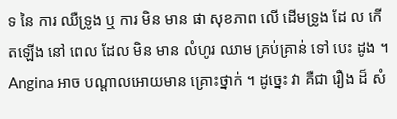ទ នៃ ការ ឈឺទ្រូង ឬ ការ មិន មាន ផា សុខភាព លើ ដើមទ្រូង ដែ ល កើតឡើង នៅ ពេល ដែល មិន មាន លំហូរ ឈាម គ្រប់គ្រាន់ ទៅ បេះ ដូង ។ Angina អាច បណ្តាលអោយមាន គ្រោះថ្នាក់ ។ ដូច្នេះ វា គឺជា រឿង ដ៏ សំ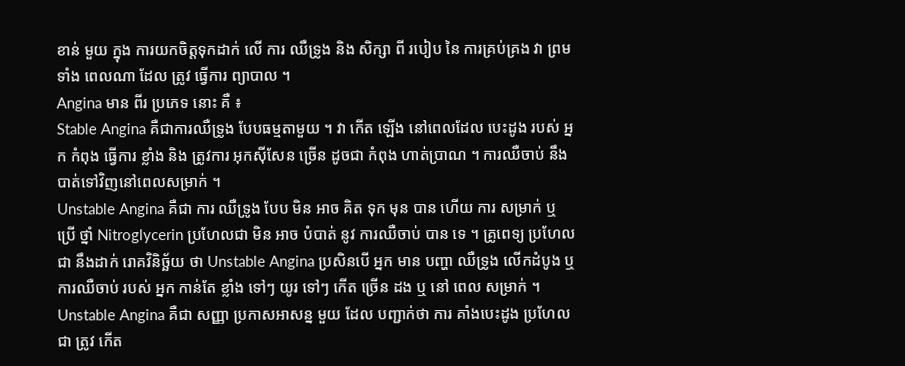ខាន់ មួយ ក្នុង ការយកចិត្តទុកដាក់ លើ ការ ឈឺទ្រូង និង សិក្សា ពី របៀប នៃ ការគ្រប់គ្រង វា ព្រមទាំង ពេលណា ដែល ត្រូវ ធ្វើការ ព្យាបាល ។
Angina មាន ពីរ ប្រភេទ នោះ គឺ ៖
Stable Angina គឺជាការឈឺទ្រូង បែបធម្មតាមួយ ។ វា កើត ឡើង នៅពេលដែល បេះដូង របស់ អ្នក កំពុង ធ្វើការ ខ្លាំង និង ត្រូវការ អុកស៊ីសែន ច្រើន ដូចជា កំពុង ហាត់ប្រាណ ។ ការឈឺចាប់ នឹងបាត់ទៅវិញនៅពេលសម្រាក់ ។
Unstable Angina គឺជា ការ ឈឺទ្រូង បែប មិន អាច គិត ទុក មុន បាន ហើយ ការ សម្រាក់ ឬ ប្រើ ថ្នាំ Nitroglycerin ប្រហែលជា មិន អាច បំបាត់ នូវ ការឈឺចាប់ បាន ទេ ។ គ្រូពេទ្យ ប្រហែលជា នឹងដាក់ រោគវិនិច្ឆ័យ ថា Unstable Angina ប្រសិនបើ អ្នក មាន បញ្ហា ឈឺទ្រូង លើកដំបូង ឬ ការឈឺចាប់ របស់ អ្នក កាន់តែ ខ្លាំង ទៅៗ យូរ ទៅៗ កើត ច្រើន ដង ឬ នៅ ពេល សម្រាក់ ។
Unstable Angina គឺជា សញ្ញា ប្រកាសអាសន្ន មួយ ដែល បញ្ជាក់ថា ការ គាំងបេះដូង ប្រហែលជា ត្រូវ កើត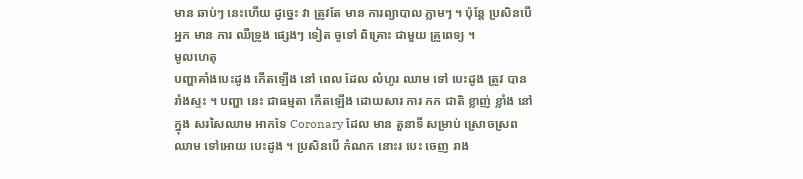មាន ឆាប់ៗ នេះហើយ ដូច្នេះ វា ត្រូវតែ មាន ការព្យាបាល ភ្លាមៗ ។ ប៉ុន្តែ ប្រសិនបើ អ្នក មាន ការ ឈឺទ្រូង ផ្សេងៗ ទៀត ចូទៅ ពិគ្រោះ ជាមួយ គ្រូពេទ្យ ។
មូលហេតុ
បញ្ហាគាំងបេះដូង កើតឡើង នៅ ពេល ដែល លំហូរ ឈាម ទៅ បេះដូង ត្រូវ បាន រាំងស្ទះ ។ បញ្ហា នេះ ជាធម្មតា កើតឡើង ដោយសារ ការ កក ជាតិ ខ្លាញ់ ខ្លាំង នៅក្នុង សរសៃឈាម អាកទែ Coronary ដែល មាន តួនាទី សម្រាប់ ស្រោចស្រព ឈាម ទៅអោយ បេះដូង ។ ប្រសិនបើ កំណក នោះរ បេះ ចេញ រាង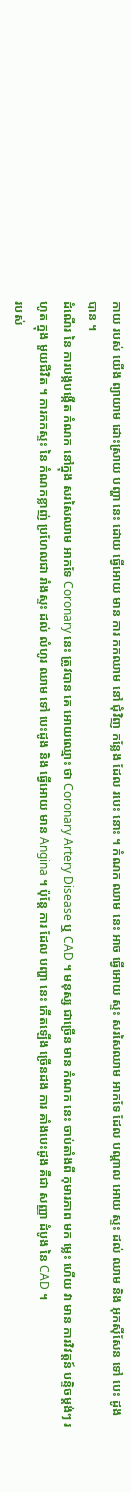កាយ របស់ យើង ព្យាយាម ដោះស្រាយ បញ្ហា នេះ ដោយ ធ្វើអោយ មាន ការ កកឈាម នៅ ជុំវិញ កន្លែង ដែល របេះ នោះ ។ កំណក ឈាម នេះ អាច ធ្វើអោយ ស្ទះ សរសៃឈាម អាកទែ ដែល បណ្តាល អោយ ស្ទះ ដល់ ឈាម និង អុកស៊ីសែន ទៅ បេះ ដូង បាន ។
ដំណើរ នៃ ការបង្កបង្កើត កំណក នៅក្នុង សរសៃឈាម អាកទែ Coronary នេះ ត្រូវបាន គេ អោយឈ្មោះ ថា Coronary Artery Disease ឬ CAD ។ មនុស្ស ជាច្រើន មាន កំណក នេះ ចាប់តាំងពី កុមារភាព មក ម្លេះ ហើយ វា មាន ការវិវត្តន៍ បន្ទិចម្តង់ៗ រហូត ក្នុង មួយជីវិត ។ ការកកស្ទះ នៃ កំណកខ្លាញ់ ប្រហែលជា រាំងស្ទះ ដល់ លំហូរ ឈាម ទៅ បេះដូង និង ធ្វើអោយ មាន Angina ។ ប៉ុន្តែ ការ ដែល បញ្ហា នេះ កើតឡើង ច្រើនដង ការ គាំងបេះដូង គឺជា សញ្ញា ដំបូង នៃ CAD ។
របស់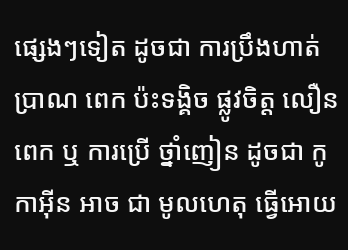ផ្សេងៗទៀត ដូចជា ការប្រឹងហាត់ប្រាណ ពេក ប៉ះទង្គិច ផ្លូវចិត្ត លឿន ពេក ឬ ការប្រើ ថ្នាំញៀន ដូចជា កូកាអ៊ីន អាច ជា មូលហេតុ ធ្វើអោយ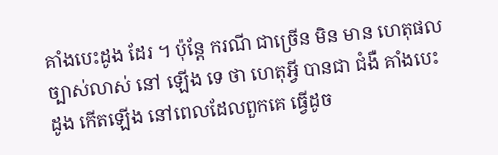គាំងបេះដូង ដែរ ។ ប៉ុន្តែ ករណី ជាច្រើន មិន មាន ហេតុផល ច្បាស់លាស់ នៅ ឡើង ទេ ថា ហេតុអ្វី បានជា ជំងឺ គាំងបេះដូង កើតឡើង នៅពេលដែលពួកគេ ធ្វើដូច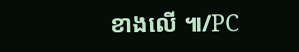ខាងលើ ៕/PC